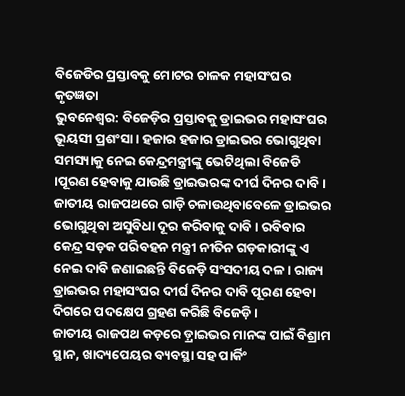ବିଜେଡିର ପ୍ରସ୍ତାବକୁ ମୋଟର ଚାଳକ ମହାସଂଘର କୃତଜ୍ଞତା
ଭୁବନେଶ୍ୱର: ବିଜେଡ଼ିର ପ୍ରସ୍ତାବକୁ ଡ୍ରାଇଭର ମହାସଂଘର ଭୂୟସୀ ପ୍ରଶଂସା । ହଜାର ହଜାର ଡ୍ରାଇଭର ଭୋଗୁଥିବା ସମସ୍ୟାକୁ ନେଇ କେନ୍ଦ୍ରମନ୍ତ୍ରୀଙ୍କୁ ଭେଟିଥିଲା ବିଜେଡି ।ପୂରଣ ହେବାକୁ ଯାଉଛି ଡ୍ରାଇଭରଙ୍କ ଦୀର୍ଘ ଦିନର ଦାବି । ଜାତୀୟ ରାଜପଥରେ ଗାଡ଼ି ଚଳାଉଥିବାବେଳେ ଡ୍ରାଇଭର ଭୋଗୁଥିବା ଅସୁବିଧା ଦୂର କରିବାକୁ ଦାବି । ରବିବାର କେନ୍ଦ୍ର ସଡ଼କ ପରିବହନ ମନ୍ତ୍ରୀ ନୀତିନ ଗଡ଼କାରୀଙ୍କୁ ଏ ନେଇ ଦାବି ଜଣାଇଛନ୍ତି ବିଜେଡ଼ି ସଂସଦୀୟ ଦଳ । ରାଜ୍ୟ ଡ୍ରାଇଭର ମହାସଂଘର ଦୀର୍ଘ ଦିନର ଦାବି ପୂରଣ ହେବା ଦିଗରେ ପଦକ୍ଷେପ ଗ୍ରହଣ କରିଛି ବିଜେଡ଼ି ।
ଜାତୀୟ ରାଜପଥ କଡ଼ରେ ଡ଼୍ରାଇଭର ମାନଙ୍କ ପାଇଁ ବିଶ୍ରାମ ସ୍ଥାନ, ଖାଦ୍ୟପେୟର ବ୍ୟବସ୍ଥା ସହ ପାର୍କିଂ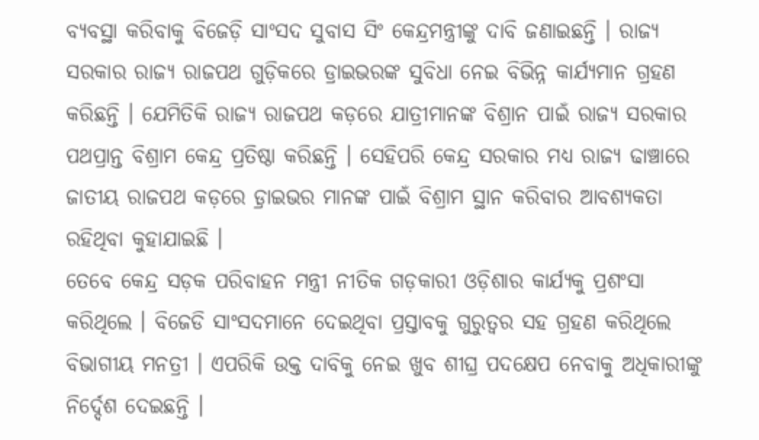ବ୍ୟବସ୍ଥା କରିବାକୁ ବିଜେଡ଼ି ସାଂସଦ ସୁବାସ ସିଂ କେନ୍ଦ୍ରମନ୍ତ୍ରୀଙ୍କୁ ଦାବି ଜଣାଇଛନ୍ତି । ରାଜ୍ୟ ସରକାର ରାଜ୍ୟ ରାଜପଥ ଗୁଡ଼ିକରେ ଡ୍ରାଇଭରଙ୍କ ସୁବିଧା ନେଇ ବିଭିନ୍ନ କାର୍ଯ୍ୟମାନ ଗ୍ରହଣ କରିଛନ୍ତି । ଯେମିତିକି ରାଜ୍ୟ ରାଜପଥ କଡ଼ରେ ଯାତ୍ରୀମାନଙ୍କ ବିଶ୍ରାନ ପାଇଁ ରାଜ୍ୟ ସରକାର ପଥପ୍ରାନ୍ତ ବିଶ୍ରାମ କେନ୍ଦ୍ର ପ୍ରତିଷ୍ଠା କରିଛନ୍ତି । ସେହିପରି କେନ୍ଦ୍ର ସରକାର ମଧ୍ୟ ରାଜ୍ୟ ଢାଞ୍ଚାରେ ଜାତୀୟ ରାଜପଥ କଡ଼ରେ ଡ଼୍ରାଇଭର ମାନଙ୍କ ପାଇଁ ବିଶ୍ରାମ ସ୍ଥାନ କରିବାର ଆବଶ୍ୟକତା ରହିଥିବା କୁହାଯାଇଛି ।
ତେବେ କେନ୍ଦ୍ର ସଡ଼କ ପରିବାହନ ମନ୍ତ୍ରୀ ନୀତିକ ଗଡ଼କାରୀ ଓଡ଼ିଶାର କାର୍ଯ୍ୟକୁ ପ୍ରଶଂସା କରିଥିଲେ । ବିଜେଡି ସାଂସଦମାନେ ଦେଇଥିବା ପ୍ରସ୍ତାବକୁ ଗୁରୁତ୍ୱର ସହ ଗ୍ରହଣ କରିଥିଲେ ବିଭାଗୀୟ ମନତ୍ରୀ । ଏପରିକି ଉକ୍ତ ଦାବିକୁ ନେଇ ଖୁବ ଶୀଘ୍ର ପଦକ୍ଷେପ ନେବାକୁ ଅଧିକାରୀଙ୍କୁ ନିର୍ଦ୍ଦେଶ ଦେଇଛନ୍ତି ।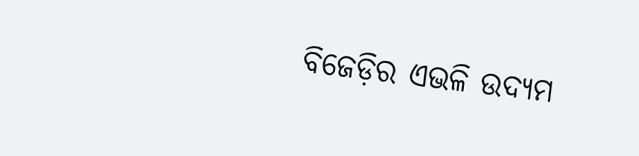ବିଜେଡ଼ିର ଏଭଳି ଉଦ୍ୟମ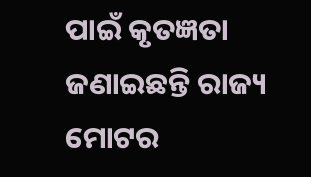ପାଇଁ କୃତଜ୍ଞତା ଜଣାଇଛନ୍ତି ରାଜ୍ୟ ମୋଟର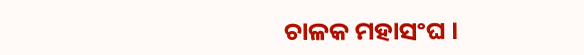ଚାଳକ ମହାସଂଘ ।